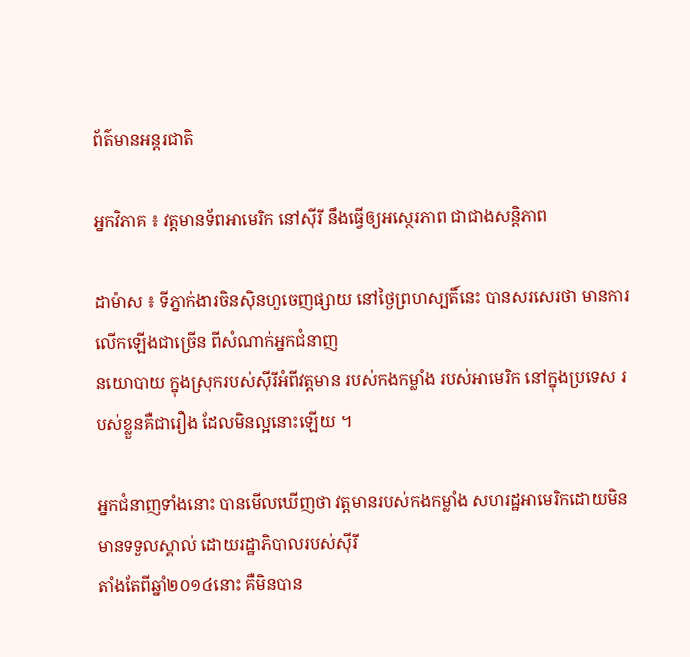ព័ត៌មានអន្តរជាតិ

អ្នកវិភាគ ៖ វត្តមានទ័ពអាមេរិក នៅស៊ីរី នឹងធ្វើឲ្យអស្ថេរភាព ជាជាងសន្តិភាព

ដាម៉ាស ៖ ទីភ្នាក់ងារចិនស៊ិនហួចេញផ្សាយ នៅថ្ងៃព្រហស្បតិ៍នេះ បានសរសេរថា មានការលើកឡើងជាច្រើន ពីសំណាក់អ្នកជំនាញ
នយោបាយ ក្នុងស្រុករបស់ស៊ីរីអំពីវត្តមាន របស់កងកម្លាំង របស់អាមេរិក នៅក្នុងប្រទេស របស់ខ្លួនគឺជារឿង ដែលមិនល្អនោះឡើយ ។

អ្នកជំនាញទាំងនោះ បានមើលឃើញថា វត្តមានរបស់កងកម្លាំង សហរដ្ឋអាមេរិកដោយមិនមានទទួលស្គាល់ ដោយរដ្ឋាភិបាលរបស់ស៊ីរី
តាំងតែពីឆ្នាំ២០១៤នោះ គឺមិនបាន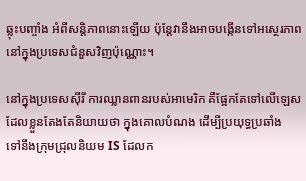ឆ្លុះបញ្ចាំង អំពីសន្តិភាពនោះឡើយ ប៉ុន្តែវានឹងអាចបង្កើនទៅអស្ថេរភាព នៅក្នុងប្រទេសជំនួសវិញប៉ុណ្ណោះ។

នៅក្នុងប្រទេសស៊ីរី ការឈ្លានពានរបស់អាមេរិក គឺផ្អែកតែទៅលើឡេស ដែលខ្លួនតែងតែនិយាយថា ក្នុងគោលបំណង ដើម្បីប្រយុទ្ធប្រឆាំង
ទៅនឹងក្រុមជ្រុលនិយម IS ដែលក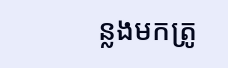ន្លងមកត្រូ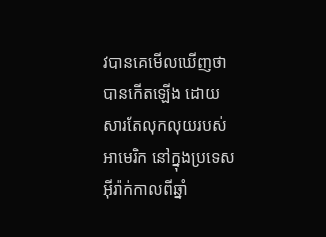វបានគេមើលឃើញថា បានកើតឡើង ដោយសារតែលុកលុយរបស់អាមេរិក នៅក្នុងប្រទេស
អ៊ីរ៉ាក់កាលពីឆ្នាំ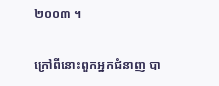២០០៣ ។

ក្រៅពីនោះពួកអ្នកជំនាញ បា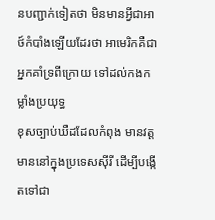នបញ្ជាក់ទៀតថា មិនមានអ្វីជាអាថ៍កំបាំងឡើយដែរថា អាមេរិកគឺជាអ្នកគាំទ្រពីក្រោយ ទៅដល់កងកម្លាំងប្រយុទ្ធ
ខុសច្បាប់ឃឺដដែលកំពុង មានវត្តមាននៅក្នុងប្រទេសស៊ីរី ដើម្បីបង្កើតទៅជា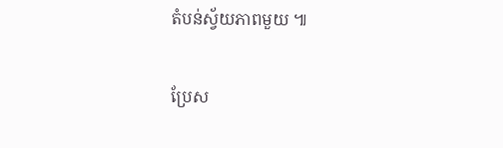តំបន់ស្វ័យភាពមួយ ៕

ប្រែស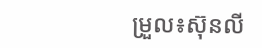ម្រួល៖ស៊ុនលី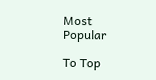Most Popular

To Top